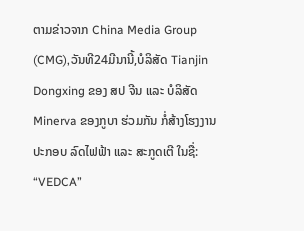ຕາມຂ່າວຈາກ China Media Group (CMG),ວັນທີ24ມີນານີ້,ບໍລິສັດ Tianjin Dongxing ຂອງ ສປ ຈີນ ແລະ ບໍລິສັດ Minerva ຂອງກູບາ ຮ່ວມກັນ ກໍ່ສ້າງໂຮງງານ ປະກອບ ລົດໄຟຟ້າ ແລະ ສະກູດເຕີ ໃນຊື່: “VEDCA”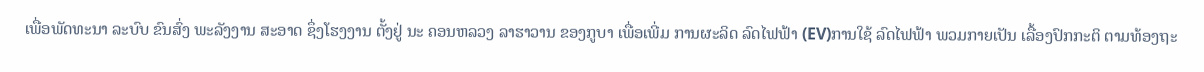ເພື່ອພັດທະນາ ລະບົບ ຂົນສົ່ງ ພະລັງງານ ສະອາດ ຊຶ່ງໂຮງງານ ຕັ້ງຢູ່ ນະ ຄອນຫລວງ ລາຮາວານ ຂອງກູບາ ເພື່ອເພີ່ມ ການຜະລິດ ລົດໄຟຟ້າ (EV)ການໃຊ້ ລົດໄຟຟ້າ ພວມກາຍເປັນ ເລື້ອງປົກກະຕິ ຕາມທ້ອງຖະ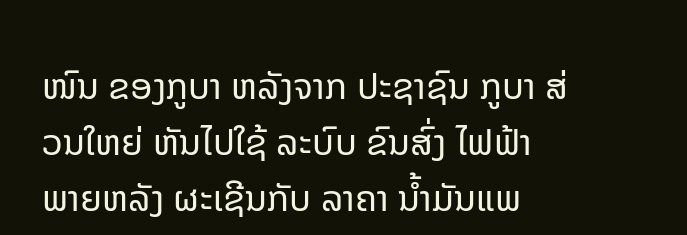ໜົນ ຂອງກູບາ ຫລັງຈາກ ປະຊາຊົນ ກູບາ ສ່ວນໃຫຍ່ ຫັນໄປໃຊ້ ລະບົບ ຂົນສົ່ງ ໄຟຟ້າ ພາຍຫລັງ ຜະເຊີນກັບ ລາຄາ ນ້ຳມັນແພ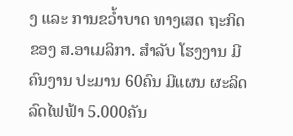ງ ແລະ ການຂວ້ຳບາດ ທາງເສດ ຖະກິດ ຂອງ ສ.ອາເມລິກາ. ສຳລັບ ໂຮງງານ ມີຄົນງານ ປະມານ 60ຄົນ ມີແຜນ ຜະລິດ ລົດໄຟຟ້າ 5.000ຄັນ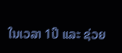ໃນເວລາ 1ປີ ແລະ ຊ່ວຍ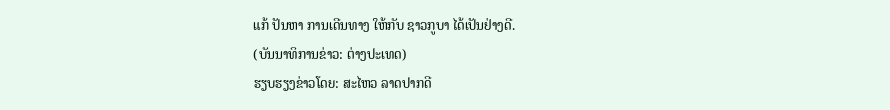ແກ້ ປັນຫາ ການເດີນທາງ ໃຫ້ກັບ ຊາວກູບາ ໄດ້ເປັນຢ່າງດີ.
(ບັນນາທິການຂ່າວ: ຕ່າງປະເທດ)
ຮຽບຮຽງຂ່າວໂດຍ: ສະໄຫວ ລາດປາກດີ